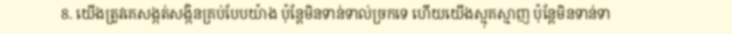8. យើងត្រូវគេសង្កត់សង្កិនគ្រប់បែបយ៉ាង ប៉ុន្ដែមិនទាន់ទាល់ច្រកទេ ហើយយើងស្មុគស្មាញ ប៉ុន្ដែមិនទាន់ទា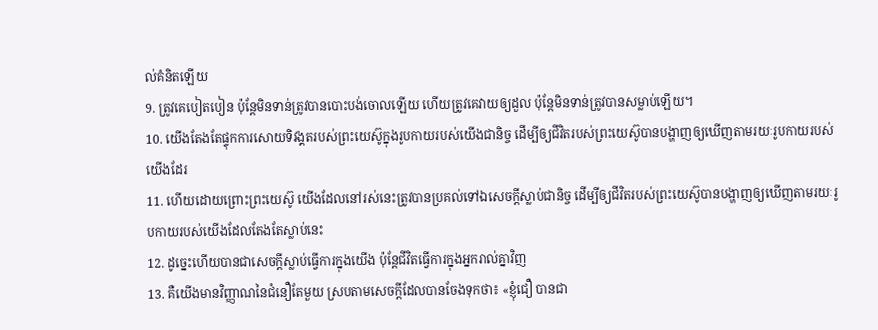ល់គំនិតឡើយ
9. ត្រូវគេបៀតបៀន ប៉ុន្ដែមិនទាន់ត្រូវបានបោះបង់ចោលឡើយ ហើយត្រូវគេវាយឲ្យដួល ប៉ុន្ដែមិនទាន់ត្រូវបានសម្លាប់ឡើយ។
10. យើងតែងតែផ្ទុកការសោយទិវង្គតរបស់ព្រះយេស៊ូក្នុងរូបកាយរបស់យើងជានិច្ច ដើម្បីឲ្យជីវិតរបស់ព្រះយេស៊ូបានបង្ហាញឲ្យឃើញតាមរយៈរូបកាយរបស់យើងដែរ
11. ហើយដោយព្រោះព្រះយេស៊ូ យើងដែលនៅរស់នេះត្រូវបានប្រគល់ទៅឯសេចក្ដីស្លាប់ជានិច្ច ដើម្បីឲ្យជីវិតរបស់ព្រះយេស៊ូបានបង្ហាញឲ្យឃើញតាមរយៈរូបកាយរបស់យើងដែលតែងតែស្លាប់នេះ
12. ដូច្នេះហើយបានជាសេចក្ដីស្លាប់ធ្វើការក្នុងយើង ប៉ុន្ដែជីវិតធ្វើការក្នុងអ្នករាល់គ្នាវិញ
13. គឺយើងមានវិញ្ញាណនៃជំនឿតែមួយ ស្របតាមសេចក្ដីដែលបានចែងទុកថា៖ «ខ្ញុំជឿ បានជា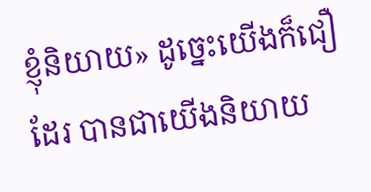ខ្ញុំនិយាយ» ដូច្នេះយើងក៏ជឿដែរ បានជាយើងនិយាយ